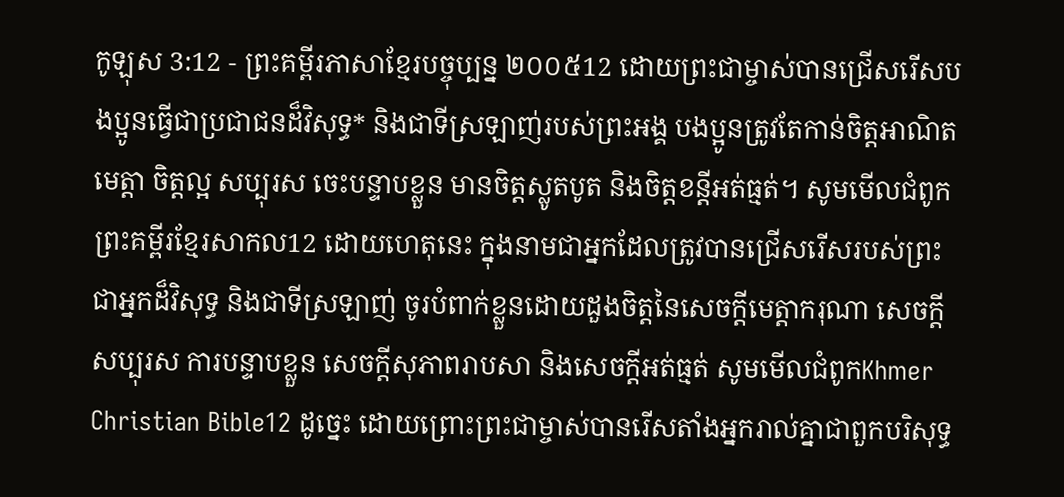កូឡុស 3:12 - ព្រះគម្ពីរភាសាខ្មែរបច្ចុប្បន្ន ២០០៥12 ដោយព្រះជាម្ចាស់បានជ្រើសរើសបងប្អូនធ្វើជាប្រជាជនដ៏វិសុទ្ធ* និងជាទីស្រឡាញ់របស់ព្រះអង្គ បងប្អូនត្រូវតែកាន់ចិត្តអាណិតមេត្តា ចិត្តល្អ សប្បុរស ចេះបន្ទាបខ្លួន មានចិត្តស្លូតបូត និងចិត្តខន្តីអត់ធ្មត់។ សូមមើលជំពូកព្រះគម្ពីរខ្មែរសាកល12 ដោយហេតុនេះ ក្នុងនាមជាអ្នកដែលត្រូវបានជ្រើសរើសរបស់ព្រះ ជាអ្នកដ៏វិសុទ្ធ និងជាទីស្រឡាញ់ ចូរបំពាក់ខ្លួនដោយដួងចិត្តនៃសេចក្ដីមេត្តាករុណា សេចក្ដីសប្បុរស ការបន្ទាបខ្លួន សេចក្ដីសុភាពរាបសា និងសេចក្ដីអត់ធ្មត់ សូមមើលជំពូកKhmer Christian Bible12 ដូច្នេះ ដោយព្រោះព្រះជាម្ចាស់បានរើសតាំងអ្នករាល់គ្នាជាពួកបរិសុទ្ធ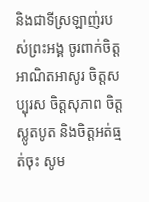និងជាទីស្រឡាញ់របស់ព្រះអង្គ ចូរពាក់ចិត្ដអាណិតអាសូរ ចិត្ដសប្បុរស ចិត្ដសុភាព ចិត្ដស្លូតបូត និងចិត្ដអត់ធ្មត់ចុះ សូម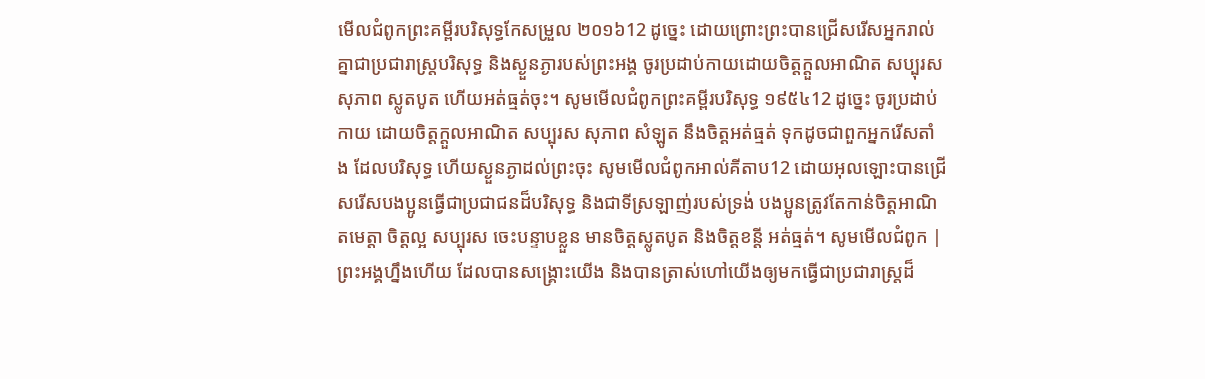មើលជំពូកព្រះគម្ពីរបរិសុទ្ធកែសម្រួល ២០១៦12 ដូច្នេះ ដោយព្រោះព្រះបានជ្រើសរើសអ្នករាល់គ្នាជាប្រជារាស្រ្តបរិសុទ្ធ និងស្ងួនភ្ងារបស់ព្រះអង្គ ចូរប្រដាប់កាយដោយចិត្តក្តួលអាណិត សប្បុរស សុភាព ស្លូតបូត ហើយអត់ធ្មត់ចុះ។ សូមមើលជំពូកព្រះគម្ពីរបរិសុទ្ធ ១៩៥៤12 ដូច្នេះ ចូរប្រដាប់កាយ ដោយចិត្តក្តួលអាណិត សប្បុរស សុភាព សំឡូត នឹងចិត្តអត់ធ្មត់ ទុកដូចជាពួកអ្នករើសតាំង ដែលបរិសុទ្ធ ហើយស្ងួនភ្ងាដល់ព្រះចុះ សូមមើលជំពូកអាល់គីតាប12 ដោយអុលឡោះបានជ្រើសរើសបងប្អូនធ្វើជាប្រជាជនដ៏បរិសុទ្ធ និងជាទីស្រឡាញ់របស់ទ្រង់ បងប្អូនត្រូវតែកាន់ចិត្ដអាណិតមេត្ដា ចិត្ដល្អ សប្បុរស ចេះបន្ទាបខ្លួន មានចិត្ដស្លូតបូត និងចិត្ដខន្ដី អត់ធ្មត់។ សូមមើលជំពូក |
ព្រះអង្គហ្នឹងហើយ ដែលបានសង្គ្រោះយើង និងបានត្រាស់ហៅយើងឲ្យមកធ្វើជាប្រជារាស្ត្រដ៏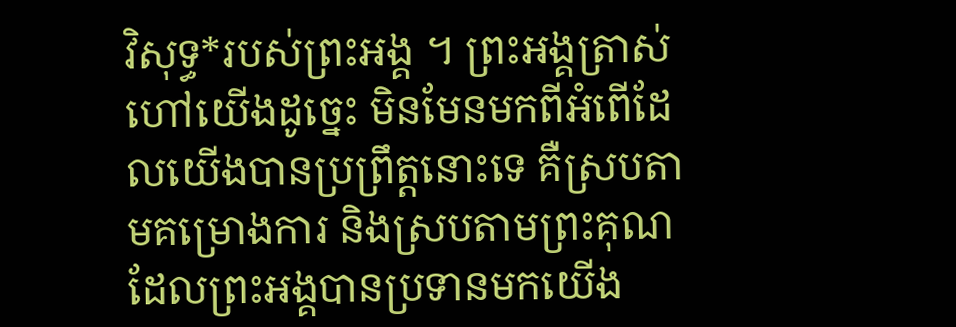វិសុទ្ធ*របស់ព្រះអង្គ ។ ព្រះអង្គត្រាស់ហៅយើងដូច្នេះ មិនមែនមកពីអំពើដែលយើងបានប្រព្រឹត្តនោះទេ គឺស្របតាមគម្រោងការ និងស្របតាមព្រះគុណ ដែលព្រះអង្គបានប្រទានមកយើង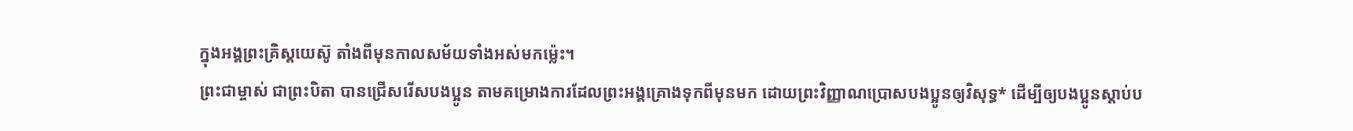ក្នុងអង្គព្រះគ្រិស្តយេស៊ូ តាំងពីមុនកាលសម័យទាំងអស់មកម៉្លេះ។
ព្រះជាម្ចាស់ ជាព្រះបិតា បានជ្រើសរើសបងប្អូន តាមគម្រោងការដែលព្រះអង្គគ្រោងទុកពីមុនមក ដោយព្រះវិញ្ញាណប្រោសបងប្អូនឲ្យវិសុទ្ធ* ដើម្បីឲ្យបងប្អូនស្ដាប់ប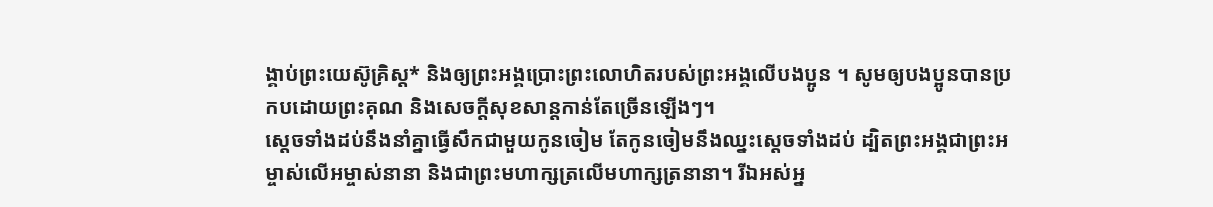ង្គាប់ព្រះយេស៊ូគ្រិស្ត* និងឲ្យព្រះអង្គប្រោះព្រះលោហិតរបស់ព្រះអង្គលើបងប្អូន ។ សូមឲ្យបងប្អូនបានប្រកបដោយព្រះគុណ និងសេចក្ដីសុខសាន្តកាន់តែច្រើនឡើងៗ។
ស្ដេចទាំងដប់នឹងនាំគ្នាធ្វើសឹកជាមួយកូនចៀម តែកូនចៀមនឹងឈ្នះស្ដេចទាំងដប់ ដ្បិតព្រះអង្គជាព្រះអម្ចាស់លើអម្ចាស់នានា និងជាព្រះមហាក្សត្រលើមហាក្សត្រនានា។ រីឯអស់អ្ន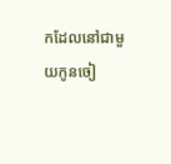កដែលនៅជាមួយកូនចៀ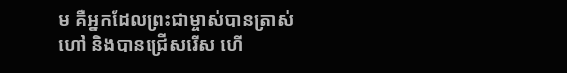ម គឺអ្នកដែលព្រះជាម្ចាស់បានត្រាស់ហៅ និងបានជ្រើសរើស ហើ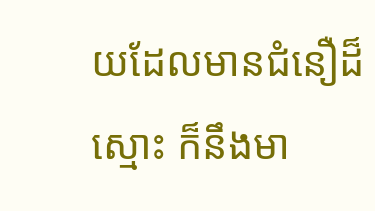យដែលមានជំនឿដ៏ស្មោះ ក៏នឹងមា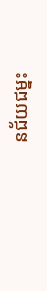នជ័យជម្នះ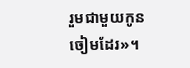រួមជាមួយកូនចៀមដែរ»។